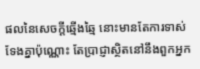ផលនៃសេចក្ដីឆ្មើងឆ្មៃ នោះមានតែការទាស់ទែងគ្នាប៉ុណ្ណោះ តែប្រាជ្ញាស្ថិតនៅនឹងពួកអ្នក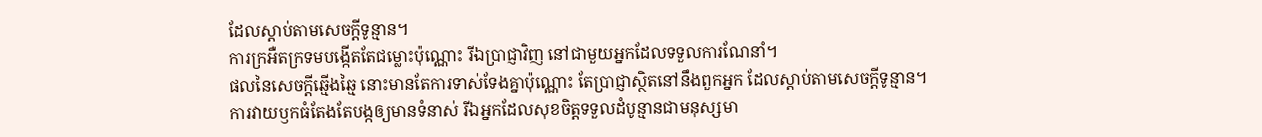ដែលស្តាប់តាមសេចក្ដីទូន្មាន។
ការក្រអឺតក្រទមបង្កើតតែជម្លោះប៉ុណ្ណោះ រីឯប្រាជ្ញាវិញ នៅជាមួយអ្នកដែលទទួលការណែនាំ។
ផលនៃសេចក្ដីឆ្មើងឆ្មៃ នោះមានតែការទាស់ទែងគ្នាប៉ុណ្ណោះ តែប្រាជ្ញាស្ថិតនៅនឹងពួកអ្នក ដែលស្តាប់តាមសេចក្ដីទូន្មាន។
ការវាយឫកធំតែងតែបង្កឲ្យមានទំនាស់ រីឯអ្នកដែលសុខចិត្តទទួលដំបូន្មានជាមនុស្សមា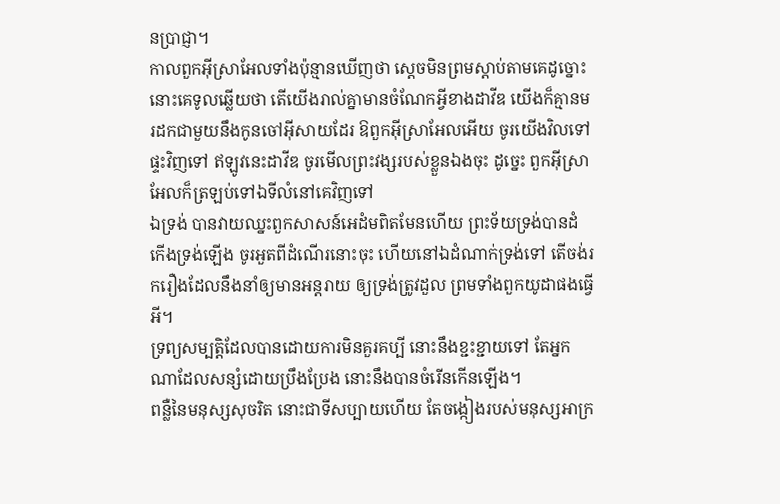នប្រាជ្ញា។
កាលពួកអ៊ីស្រាអែលទាំងប៉ុន្មានឃើញថា ស្តេចមិនព្រមស្តាប់តាមគេដូច្នោះ នោះគេទូលឆ្លើយថា តើយើងរាល់គ្នាមានចំណែកអ្វីខាងដាវីឌ យើងក៏គ្មានមរដកជាមួយនឹងកូនចៅអ៊ីសាយដែរ ឱពួកអ៊ីស្រាអែលអើយ ចូរយើងវិលទៅផ្ទះវិញទៅ ឥឡូវនេះដាវីឌ ចូរមើលព្រះវង្សរបស់ខ្លួនឯងចុះ ដូច្នេះ ពួកអ៊ីស្រាអែលក៏ត្រឡប់ទៅឯទីលំនៅគេវិញទៅ
ឯទ្រង់ បានវាយឈ្នះពួកសាសន៍អេដំមពិតមែនហើយ ព្រះទ័យទ្រង់បានដំកើងទ្រង់ឡើង ចូរអួតពីដំណើរនោះចុះ ហើយនៅឯដំណាក់ទ្រង់ទៅ តើចង់រករឿងដែលនឹងនាំឲ្យមានអន្តរាយ ឲ្យទ្រង់ត្រូវដួល ព្រមទាំងពួកយូដាផងធ្វើអី។
ទ្រព្យសម្បត្តិដែលបានដោយការមិនគួរគប្បី នោះនឹងខ្ជះខ្ជាយទៅ តែអ្នកណាដែលសន្សំដោយប្រឹងប្រែង នោះនឹងបានចំរើនកើនឡើង។
ពន្លឺនៃមនុស្សសុចរិត នោះជាទីសប្បាយហើយ តែចង្កៀងរបស់មនុស្សអាក្រ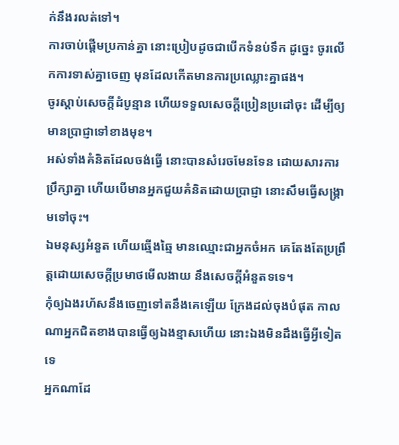ក់នឹងរលត់ទៅ។
ការចាប់ផ្តើមប្រកាន់គ្នា នោះប្រៀបដូចជាបើកទំនប់ទឹក ដូច្នេះ ចូរលើកការទាស់គ្នាចេញ មុនដែលកើតមានការប្រឈ្លោះគ្នាផង។
ចូរស្តាប់សេចក្ដីដំបូន្មាន ហើយទទួលសេចក្ដីប្រៀនប្រដៅចុះ ដើម្បីឲ្យមានប្រាជ្ញាទៅខាងមុខ។
អស់ទាំងគំនិតដែលចង់ធ្វើ នោះបានសំរេចមែនទែន ដោយសារការប្រឹក្សាគ្នា ហើយបើមានអ្នកជួយគំនិតដោយប្រាជ្ញា នោះសឹមធ្វើសង្គ្រាមទៅចុះ។
ឯមនុស្សអំនួត ហើយឆ្មើងឆ្មៃ មានឈ្មោះជាអ្នកចំអក គេតែងតែប្រព្រឹត្តដោយសេចក្ដីប្រមាថមើលងាយ នឹងសេចក្ដីអំនួតទទេ។
កុំឲ្យឯងរហ័សនឹងចេញទៅតនឹងគេឡើយ ក្រែងដល់ចុងបំផុត កាលណាអ្នកជិតខាងបានធ្វើឲ្យឯងខ្មាសហើយ នោះឯងមិនដឹងធ្វើអ្វីទៀតទេ
អ្នកណាដែ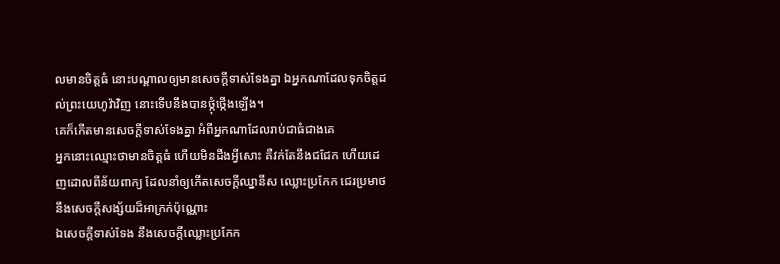លមានចិត្តធំ នោះបណ្តាលឲ្យមានសេចក្ដីទាស់ទែងគ្នា ឯអ្នកណាដែលទុកចិត្តដល់ព្រះយេហូវ៉ាវិញ នោះទើបនឹងបានថ្កុំថ្កើងឡើង។
គេក៏កើតមានសេចក្ដីទាស់ទែងគ្នា អំពីអ្នកណាដែលរាប់ជាធំជាងគេ
អ្នកនោះឈ្មោះថាមានចិត្តធំ ហើយមិនដឹងអ្វីសោះ គឺវក់តែនឹងជជែក ហើយដេញដោលពីន័យពាក្យ ដែលនាំឲ្យកើតសេចក្ដីឈ្នានីស ឈ្លោះប្រកែក ជេរប្រមាថ នឹងសេចក្ដីសង្ស័យដ៏អាក្រក់ប៉ុណ្ណោះ
ឯសេចក្ដីទាស់ទែង នឹងសេចក្ដីឈ្លោះប្រកែក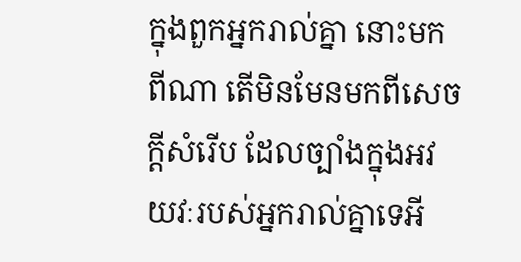ក្នុងពួកអ្នករាល់គ្នា នោះមកពីណា តើមិនមែនមកពីសេចក្ដីសំរើប ដែលច្បាំងក្នុងអវយវៈរបស់អ្នករាល់គ្នាទេអី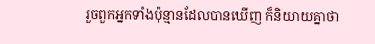រួចពួកអ្នកទាំងប៉ុន្មានដែលបានឃើញ ក៏និយាយគ្នាថា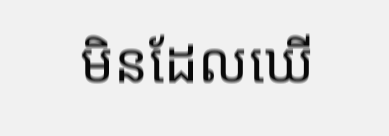មិនដែលឃើ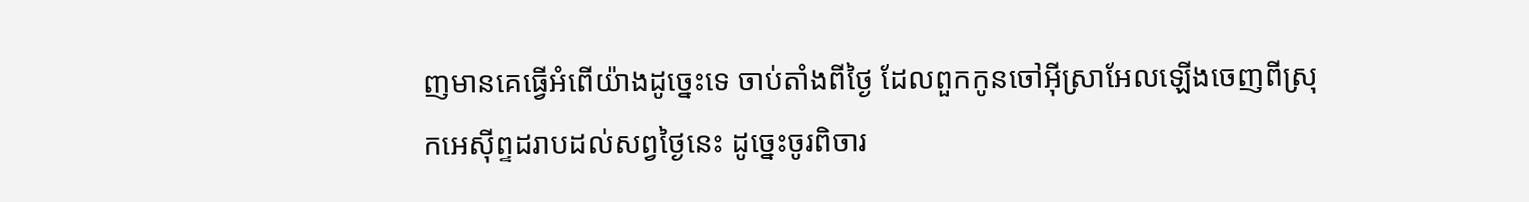ញមានគេធ្វើអំពើយ៉ាងដូច្នេះទេ ចាប់តាំងពីថ្ងៃ ដែលពួកកូនចៅអ៊ីស្រាអែលឡើងចេញពីស្រុកអេស៊ីព្ទដរាបដល់សព្វថ្ងៃនេះ ដូច្នេះចូរពិចារ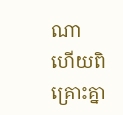ណា ហើយពិគ្រោះគ្នា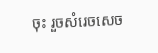ចុះ រួចសំរេចសេច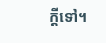ក្ដីទៅ។